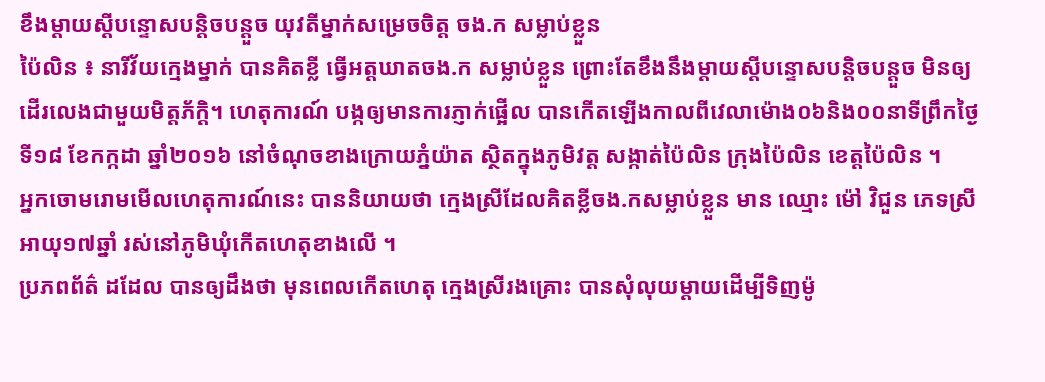ខឹងម្តាយស្តីបន្ទោសបន្តិចបន្តួច យុវតីម្នាក់សម្រេចចិត្ត ចង.ក សម្លាប់ខ្លួន
ប៉ៃលិន ៖ នារីវ័យក្មេងម្នាក់ បានគិតខ្លី ធ្វើអត្តឃាតចង.ក សម្លាប់ខ្លួន ព្រោះតែខឹងនឹងម្តាយស្តីបន្ទោសបន្តិចបន្តួច មិនឲ្យដើរលេងជាមួយមិត្តភ័ក្ដិ។ ហេតុការណ៍ បង្កឲ្យមានការភ្ញាក់ផ្អើល បានកើតឡើងកាលពីវេលាម៉ោង០៦និង០០នាទីព្រឹកថ្ងៃទី១៨ ខែកក្កដា ឆ្នាំ២០១៦ នៅចំណុចខាងក្រោយភ្នំយ៉ាត ស្ថិតក្នុងភូមិវត្ត សង្កាត់ប៉ៃលិន ក្រុងប៉ៃលិន ខេត្តប៉ៃលិន ។
អ្នកចោមរោមមើលហេតុការណ៍នេះ បាននិយាយថា ក្មេងស្រីដែលគិតខ្លីចង.កសម្លាប់ខ្លួន មាន ឈ្មោះ ម៉ៅ វិជួន ភេទស្រី អាយុ១៧ឆ្នាំ រស់នៅភូមិឃុំកើតហេតុខាងលើ ។
ប្រភពព័ត៌ ដដែល បានឲ្យដឹងថា មុនពេលកើតហេតុ ក្មេងស្រីរងគ្រោះ បានសុំលុយម្តាយដើម្បីទិញម៉ូ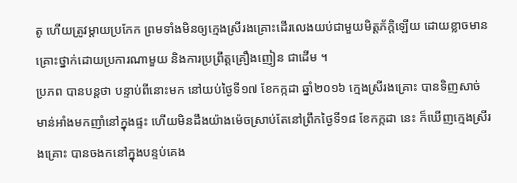តូ ហើយត្រូវម្តាយប្រកែក ព្រមទាំងមិនឲ្យក្មេងស្រីរងគ្រោះដើរលេងយប់ជាមួយមិត្តភ័ក្ដិឡើយ ដោយខ្លាចមានគ្រោះថ្នាក់ដោយប្រការណាមួយ និងការប្រព្រឹត្តគ្រឿងញៀន ជាដើម ។
ប្រភព បានបន្តថា បន្ទាប់ពីនោះមក នៅយប់ថ្ងៃទី១៧ ខែកក្កដា ឆ្នាំ២០១៦ ក្មេងស្រីរងគ្រោះ បានទិញសាច់ មាន់អាំងមកញាំនៅក្នុងផ្ទះ ហើយមិនដឹងយ៉ាងម៉េចស្រាប់តែនៅព្រឹកថ្ងៃទី១៨ ខែកក្កដា នេះ ក៏ឃើញក្មេងស្រីរងគ្រោះ បានចងកនៅក្នុងបន្ទប់គេង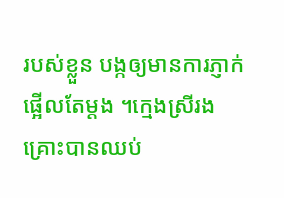របស់ខ្លួន បង្កឲ្យមានការភ្ញាក់ផ្អើលតែម្តង ។ក្មេងស្រីរងគ្រោះបានឈប់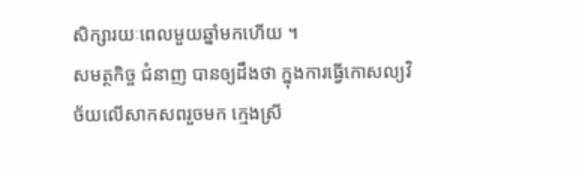សិក្សារយៈពេលមួយឆ្នាំមកហើយ ។
សមត្ថកិច្ច ជំនាញ បានឲ្យដឹងថា ក្នុងការធ្វើកោសល្យវិច័យលើសាកសពរួចមក ក្មេងស្រី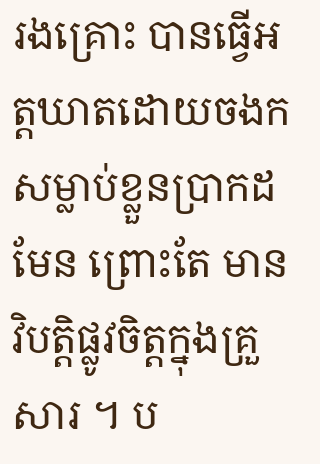រងគ្រោះ បានធ្វើអត្តឃាតដោយចងក សម្លាប់ខ្លួនប្រាកដមែន ព្រោះតែ មានវិបត្តិផ្លូវចិត្តក្នុងគ្រួសារ ។ ប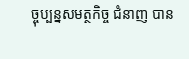ច្ចុប្បន្នសមត្ថកិច្ច ជំនាញ បាន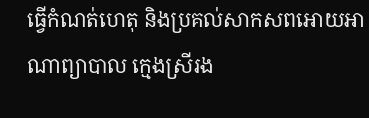ធ្វើកំណត់ហេតុ និងប្រគល់សាកសពអោយអាណាព្យាបាល ក្មេងស្រីរង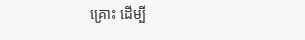គ្រោះ ដើម្បី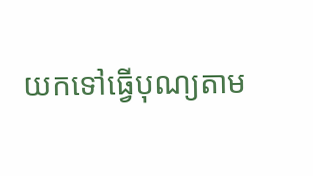យកទៅធ្វើបុណ្យតាម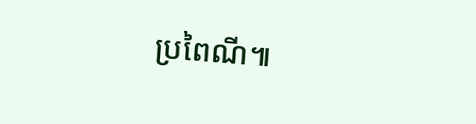ប្រពៃណី៕